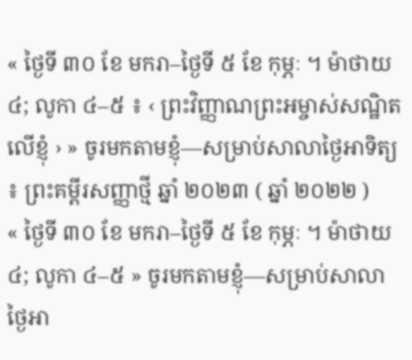« ថ្ងៃទី ៣០ ខែ មករា–ថ្ងៃទី ៥ ខែ កុម្ភៈ ។ ម៉ាថាយ ៤; លូកា ៤–៥ ៖ ‹ ព្រះវិញ្ញាណព្រះអម្ចាស់សណ្ឋិតលើខ្ញុំ › » ចូរមកតាមខ្ញុំ—សម្រាប់សាលាថ្ងៃអាទិត្យ ៖ ព្រះគម្ពីរសញ្ញាថ្មី ឆ្នាំ ២០២៣ ( ឆ្នាំ ២០២២ )
« ថ្ងៃទី ៣០ ខែ មករា–ថ្ងៃទី ៥ ខែ កុម្ភៈ ។ ម៉ាថាយ ៤; លូកា ៤–៥ » ចូរមកតាមខ្ញុំ—សម្រាប់សាលាថ្ងៃអា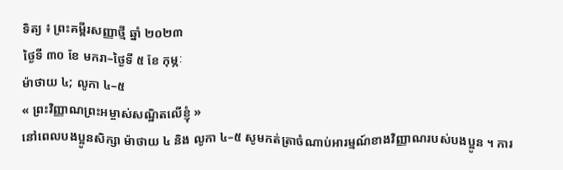ទិត្យ ៖ ព្រះគម្ពីរសញ្ញាថ្មី ឆ្នាំ ២០២៣
ថ្ងៃទី ៣០ ខែ មករា–ថ្ងៃទី ៥ ខែ កុម្ភៈ
ម៉ាថាយ ៤; លូកា ៤–៥
« ព្រះវិញ្ញាណព្រះអម្ចាស់សណ្ឋិតលើខ្ញុំ »
នៅពេលបងប្អូនសិក្សា ម៉ាថាយ ៤ និង លូកា ៤–៥ សូមកត់ត្រាចំណាប់អារម្មណ៍ខាងវិញ្ញាណរបស់បងប្អូន ។ ការ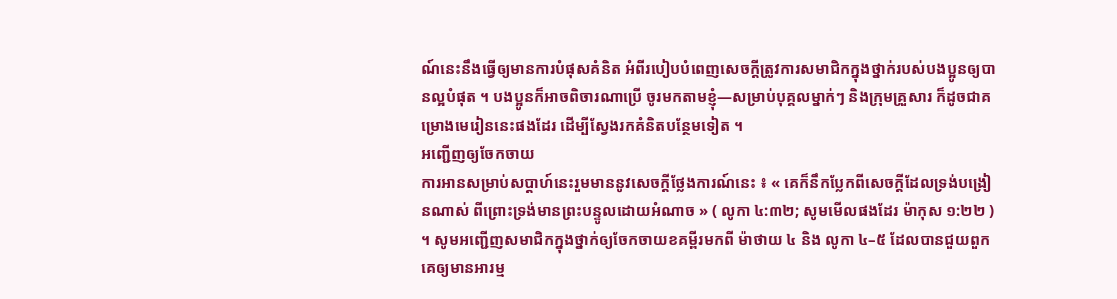ណ៍នេះនឹងធ្វើឲ្យមានការបំផុសគំនិត អំពីរបៀបបំពេញសេចក្ដីត្រូវការសមាជិកក្នុងថ្នាក់របស់បងប្អូនឲ្យបានល្អបំផុត ។ បងប្អូនក៏អាចពិចារណាប្រើ ចូរមកតាមខ្ញុំ—សម្រាប់បុគ្គលម្នាក់ៗ និងក្រុមគ្រួសារ ក៏ដូចជាគម្រោងមេរៀននេះផងដែរ ដើម្បីស្វែងរកគំនិតបន្ថែមទៀត ។
អញ្ជើញឲ្យចែកចាយ
ការអានសម្រាប់សប្ដាហ៍នេះរួមមាននូវសេចក្ដីថ្លែងការណ៍នេះ ៖ « គេក៏នឹកប្លែកពីសេចក្តីដែលទ្រង់បង្រៀនណាស់ ពីព្រោះទ្រង់មានព្រះបន្ទូលដោយអំណាច » ( លូកា ៤:៣២; សូមមើលផងដែរ ម៉ាកុស ១:២២ ) ។ សូមអញ្ជើញសមាជិកក្នុងថ្នាក់ឲ្យចែកចាយខគម្ពីរមកពី ម៉ាថាយ ៤ និង លូកា ៤–៥ ដែលបានជួយពួកគេឲ្យមានអារម្ម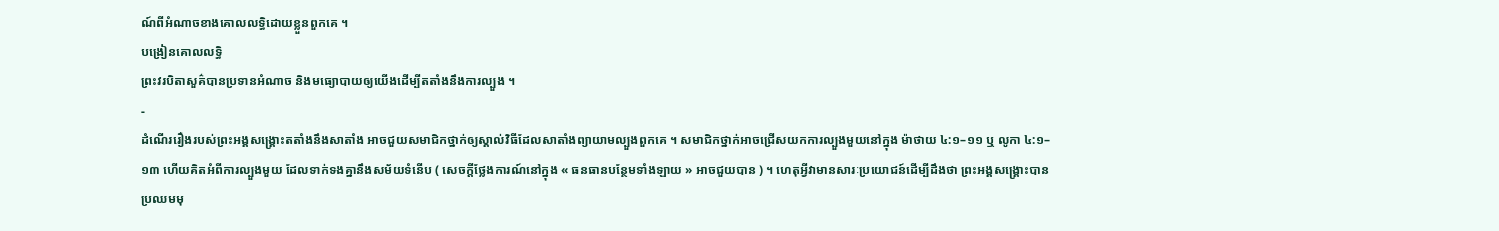ណ៍ពីអំណាចខាងគោលលទ្ធិដោយខ្លួនពួកគេ ។
បង្រៀនគោលលទ្ធិ
ព្រះវរបិតាសួគ៌បានប្រទានអំណាច និងមធ្យោបាយឲ្យយើងដើម្បីតតាំងនឹងការល្បួង ។
-
ដំណើររឿងរបស់ព្រះអង្គសង្គ្រោះតតាំងនឹងសាតាំង អាចជួយសមាជិកថ្នាក់ឲ្យស្គាល់វិធីដែលសាតាំងព្យាយាមល្បួងពួកគេ ។ សមាជិកថ្នាក់អាចជ្រើសយកការល្បួងមួយនៅក្នុង ម៉ាថាយ ៤:១–១១ ឬ លូកា ៤:១–១៣ ហើយគិតអំពីការល្បួងមួយ ដែលទាក់ទងគ្នានឹងសម័យទំនើប ( សេចក្ដីថ្លែងការណ៍នៅក្នុង « ធនធានបន្ថែមទាំងឡាយ » អាចជួយបាន ) ។ ហេតុអ្វីវាមានសារៈប្រយោជន៍ដើម្បីដឹងថា ព្រះអង្គសង្គ្រោះបានប្រឈមមុ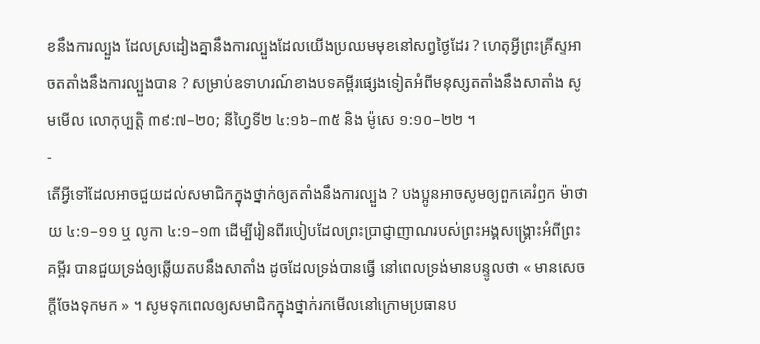ខនឹងការល្បួង ដែលស្រដៀងគ្នានឹងការល្បួងដែលយើងប្រឈមមុខនៅសព្វថ្ងៃដែរ ? ហេតុអ្វីព្រះគ្រីស្ទអាចតតាំងនឹងការល្បួងបាន ? សម្រាប់ឧទាហរណ៍ខាងបទគម្ពីរផ្សេងទៀតអំពីមនុស្សតតាំងនឹងសាតាំង សូមមើល លោកុប្បត្តិ ៣៩:៧–២០; នីហ្វៃទី២ ៤:១៦–៣៥ និង ម៉ូសេ ១:១០–២២ ។
-
តើអ្វីទៅដែលអាចជួយដល់សមាជិកក្នុងថ្នាក់ឲ្យតតាំងនឹងការល្បួង ? បងប្អូនអាចសូមឲ្យពួកគេរំឭក ម៉ាថាយ ៤:១–១១ ឬ លូកា ៤:១–១៣ ដើម្បីរៀនពីរបៀបដែលព្រះប្រាជ្ញាញាណរបស់ព្រះអង្គសង្គ្រោះអំពីព្រះគម្ពីរ បានជួយទ្រង់ឲ្យឆ្លើយតបនឹងសាតាំង ដូចដែលទ្រង់បានធ្វើ នៅពេលទ្រង់មានបន្ទូលថា « មានសេចក្តីចែងទុកមក » ។ សូមទុកពេលឲ្យសមាជិកក្នុងថ្នាក់រកមើលនៅក្រោមប្រធានប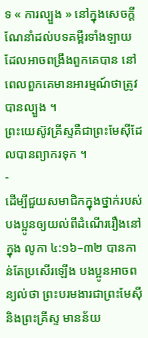ទ « ការល្បួង » នៅក្នុងសេចក្ដីណែនាំដល់បទគម្ពីរទាំងឡាយ ដែលអាចពង្រឹងពួកគេបាន នៅពេលពួកគេមានអារម្មណ៍ថាត្រូវបានល្បួង ។
ព្រះយេស៊ូវគ្រីស្ទគឺជាព្រះមែស៊ីដែលបានព្យាករទុក ។
-
ដើម្បីជួយសមាជិកក្នុងថ្នាក់របស់បងប្អូនឲ្យយល់ពីដំណើររឿងនៅក្នុង លូកា ៤:១៦–៣២ បានកាន់តែប្រសើរឡើង បងប្អូនអាចពន្យល់ថា ព្រះបរមងារជាព្រះមែស៊ី និងព្រះគ្រីស្ទ មានន័យ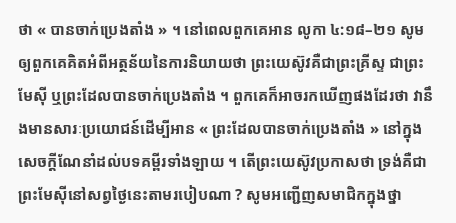ថា « បានចាក់ប្រេងតាំង » ។ នៅពេលពួកគេអាន លូកា ៤:១៨–២១ សូមឲ្យពួកគេគិតអំពីអត្ថន័យនៃការនិយាយថា ព្រះយេស៊ូវគឺជាព្រះគ្រីស្ទ ជាព្រះមែស៊ី ឬព្រះដែលបានចាក់ប្រេងតាំង ។ ពួកគេក៏អាចរកឃើញផងដែរថា វានឹងមានសារៈប្រយោជន៍ដើម្បីអាន « ព្រះដែលបានចាក់ប្រេងតាំង » នៅក្នុងសេចក្ដីណែនាំដល់បទគម្ពីរទាំងឡាយ ។ តើព្រះយេស៊ូវប្រកាសថា ទ្រង់គឺជាព្រះមែស៊ីនៅសព្វថ្ងៃនេះតាមរបៀបណា ? សូមអញ្ជើញសមាជិកក្នុងថ្នា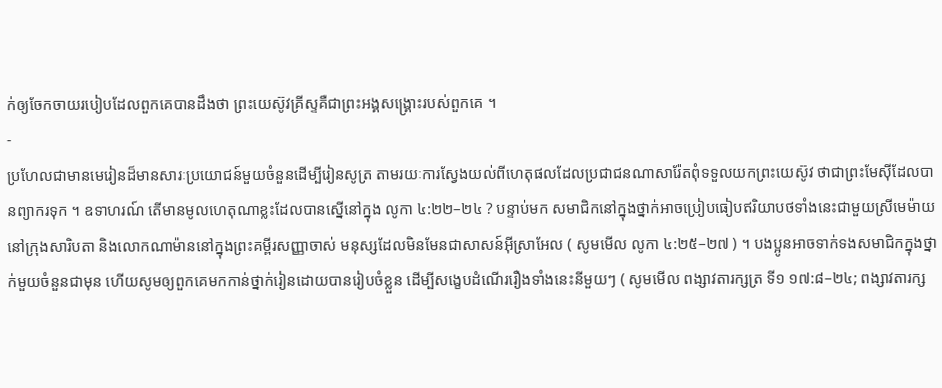ក់ឲ្យចែកចាយរបៀបដែលពួកគេបានដឹងថា ព្រះយេស៊ូវគ្រីស្ទគឺជាព្រះអង្គសង្គ្រោះរបស់ពួកគេ ។
-
ប្រហែលជាមានមេរៀនដ៏មានសារៈប្រយោជន៍មួយចំនួនដើម្បីរៀនសូត្រ តាមរយៈការស្វែងយល់ពីហេតុផលដែលប្រជាជនណាសារ៉ែតពុំទទួលយកព្រះយេស៊ូវ ថាជាព្រះមែស៊ីដែលបានព្យាករទុក ។ ឧទាហរណ៍ តើមានមូលហេតុណាខ្លះដែលបានស្នើនៅក្នុង លូកា ៤:២២–២៤ ? បន្ទាប់មក សមាជិកនៅក្នុងថ្នាក់អាចប្រៀបធៀបឥរិយាបថទាំងនេះជាមួយស្រីមេម៉ាយនៅក្រុងសារិបតា និងលោកណាម៉ាននៅក្នុងព្រះគម្ពីរសញ្ញាចាស់ មនុស្សដែលមិនមែនជាសាសន៍អ៊ីស្រាអែល ( សូមមើល លូកា ៤:២៥–២៧ ) ។ បងប្អូនអាចទាក់ទងសមាជិកក្នុងថ្នាក់មួយចំនួនជាមុន ហើយសូមឲ្យពួកគេមកកាន់ថ្នាក់រៀនដោយបានរៀបចំខ្លួន ដើម្បីសង្ខេបដំណើររឿងទាំងនេះនីមួយៗ ( សូមមើល ពង្សាវតារក្សត្រ ទី១ ១៧:៨–២៤; ពង្សាវតារក្ស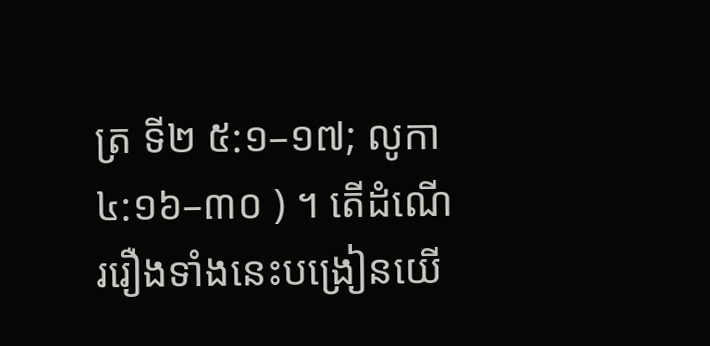ត្រ ទី២ ៥:១–១៧; លូកា ៤:១៦–៣០ ) ។ តើដំណើររឿងទាំងនេះបង្រៀនយើ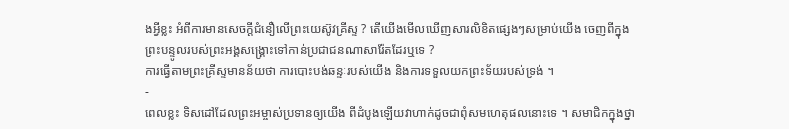ងអ្វីខ្លះ អំពីការមានសេចក្ដីជំនឿលើព្រះយេស៊ូវគ្រីស្ទ ? តើយើងមើលឃើញសារលិខិតផ្សេងៗសម្រាប់យើង ចេញពីក្នុងព្រះបន្ទូលរបស់ព្រះអង្គសង្គ្រោះទៅកាន់ប្រជាជនណាសារ៉ែតដែរឬទេ ?
ការធ្វើតាមព្រះគ្រីស្ទមានន័យថា ការបោះបង់ឆន្ទៈរបស់យើង និងការទទួលយកព្រះទ័យរបស់ទ្រង់ ។
-
ពេលខ្លះ ទិសដៅដែលព្រះអម្ចាស់ប្រទានឲ្យយើង ពីដំបូងឡើយវាហាក់ដូចជាពុំសមហេតុផលនោះទេ ។ សមាជិកក្នុងថ្នា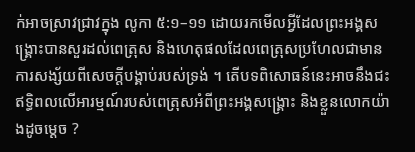ក់អាចស្រាវជ្រាវក្នុង លូកា ៥:១–១១ ដោយរកមើលអ្វីដែលព្រះអង្គសង្គ្រោះបានសួរដល់ពេត្រុស និងហេតុផលដែលពេត្រុសប្រហែលជាមានការសង្ស័យពីសេចក្ដីបង្គាប់របស់ទ្រង់ ។ តើបទពិសោធន៍នេះអាចនឹងជះឥទ្ធិពលលើអារម្មណ៍របស់ពេត្រុសអំពីព្រះអង្គសង្គ្រោះ និងខ្លួនលោកយ៉ាងដូចម្ដេច ?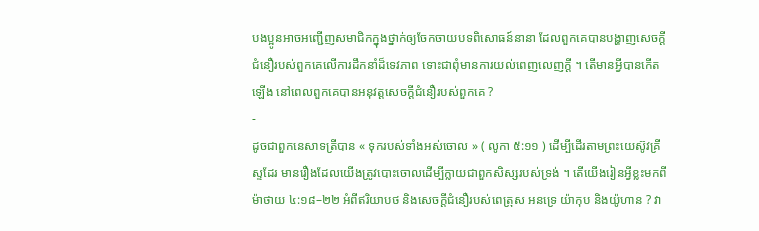បងប្អូនអាចអញ្ជើញសមាជិកក្នុងថ្នាក់ឲ្យចែកចាយបទពិសោធន៍នានា ដែលពួកគេបានបង្ហាញសេចក្ដីជំនឿរបស់ពួកគេលើការដឹកនាំដ៏ទេវភាព ទោះជាពុំមានការយល់ពេញលេញក្ដី ។ តើមានអ្វីបានកើតឡើង នៅពេលពួកគេបានអនុវត្តសេចក្ដីជំនឿរបស់ពួកគេ ?
-
ដូចជាពួកនេសាទត្រីបាន « ទុករបស់ទាំងអស់ចោល » ( លូកា ៥:១១ ) ដើម្បីដើរតាមព្រះយេស៊ូវគ្រីស្ទដែរ មានរឿងដែលយើងត្រូវបោះចោលដើម្បីក្លាយជាពួកសិស្សរបស់ទ្រង់ ។ តើយើងរៀនអ្វីខ្លះមកពី ម៉ាថាយ ៤:១៨–២២ អំពីឥរិយាបថ និងសេចក្ដីជំនឿរបស់ពេត្រុស អនទ្រេ យ៉ាកុប និងយ៉ូហាន ? វា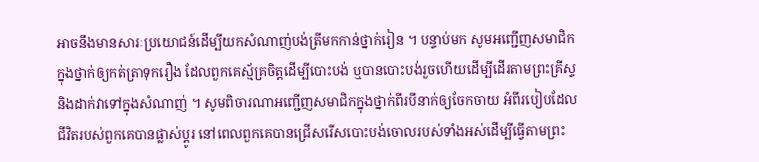អាចនឹងមានសារៈប្រយោជន៍ដើម្បីយកសំណាញ់បង់ត្រីមកកាន់ថ្នាក់រៀន ។ បន្ទាប់មក សូមអញ្ជើញសមាជិកក្នុងថ្នាក់ឲ្យកត់ត្រាទុករឿង ដែលពួកគេស្ម័គ្រចិត្តដើម្បីបោះបង់ ឬបានបោះបង់រួចហើយដើម្បីដើរតាមព្រះគ្រីស្ទ និងដាក់វាទៅក្នុងសំណាញ់ ។ សូមពិចារណាអញ្ជើញសមាជិកក្នុងថ្នាក់ពីរបីនាក់ឲ្យចែកចាយ អំពីរបៀបដែលជីវិតរបស់ពួកគេបានផ្លាស់ប្ដូរ នៅពេលពួកគេបានជ្រើសរើសបោះបង់ចោលរបស់ទាំងអស់ដើម្បីធ្វើតាមព្រះ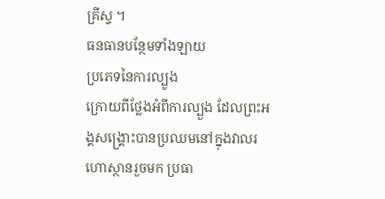គ្រីស្ទ ។
ធនធានបន្ថែមទាំងឡាយ
ប្រភេទនៃការល្បួង
ក្រោយពីថ្លែងអំពីការល្បួង ដែលព្រះអង្គសង្គ្រោះបានប្រឈមនៅក្នុងវាលរហោស្ថានរួចមក ប្រធា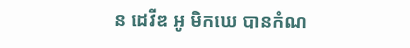ន ដេវីឌ អូ មិកឃេ បានកំណ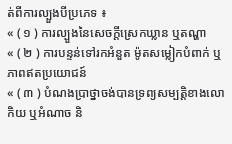ត់ពីការល្បួងបីប្រភេទ ៖
« ( ១ ) ការល្បួងនៃសេចក្ដីស្រេកឃ្លាន ឬតណ្ហា
« ( ២ ) ការបន្ទន់ទៅរកអំនួត ម៉ូតសម្លៀកបំពាក់ ឬភាពឥតប្រយោជន៍
« ( ៣ ) បំណងប្រាថ្នាចង់បានទ្រព្យសម្បត្តិខាងលោកិយ ឬអំណាច និ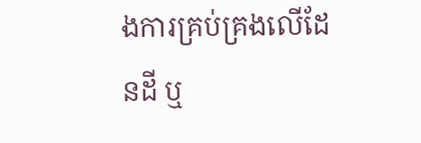ងការគ្រប់គ្រងលើដែនដី ឬ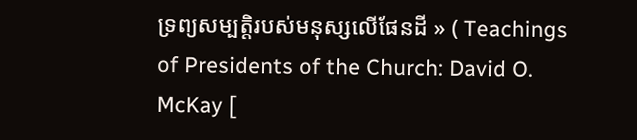ទ្រព្យសម្បត្តិរបស់មនុស្សលើផែនដី » ( Teachings of Presidents of the Church: David O. McKay [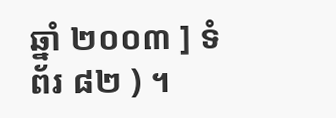ឆ្នាំ ២០០៣ ] ទំព័រ ៨២ ) ។